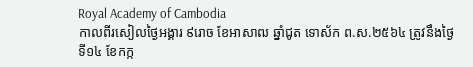Royal Academy of Cambodia
កាលពីរសៀលថ្ងៃអង្គារ ៩រោច ខែអាសាឍ ឆ្នាំជូត ទោស័ក ព.ស.២៥៦៤ ត្រូវនឹងថ្ងៃទី១៤ ខែកក្ក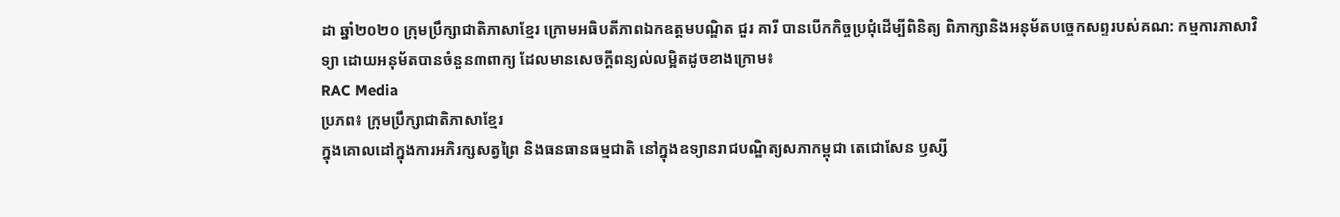ដា ឆ្នាំ២០២០ ក្រុមប្រឹក្សាជាតិភាសាខ្មែរ ក្រោមអធិបតីភាពឯកឧត្តមបណ្ឌិត ជួរ គារី បានបើកកិច្ចប្រជុំដើម្បីពិនិត្យ ពិភាក្សានិងអនុម័តបច្ចេកសព្ទរបស់គណ: កម្មការភាសាវិទ្យា ដោយអនុម័តបានចំនួន៣ពាក្យ ដែលមានសេចក្តីពន្យល់លម្អិតដូចខាងក្រោម៖
RAC Media
ប្រភព៖ ក្រុមប្រឹក្សាជាតិភាសាខ្មែរ
ក្នុងគោលដៅក្នុងការអភិរក្សសត្វព្រៃ និងធនធានធម្មជាតិ នៅក្នុងឧទ្យានរាជបណ្ឌិត្យសភាកម្ពុជា តេជោសែន ឫស្សី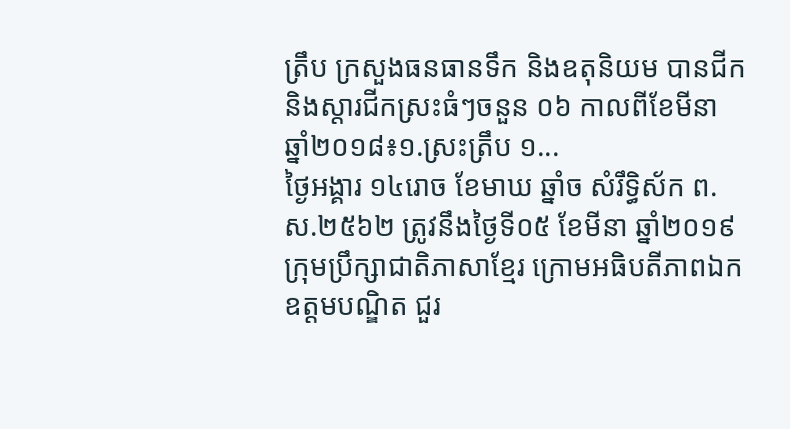ត្រឹប ក្រសួងធនធានទឹក និងឧតុនិយម បានជីក និងស្តារជីកស្រះធំៗចនួន ០៦ កាលពីខែមីនា ឆ្នាំ២០១៨៖១.ស្រះត្រឹប ១...
ថ្ងៃអង្គារ ១៤រោច ខែមាឃ ឆ្នាំច សំរឹទ្ធិស័ក ព.ស.២៥៦២ ត្រូវនឹងថ្ងៃទី០៥ ខែមីនា ឆ្នាំ២០១៩ ក្រុមប្រឹក្សាជាតិភាសាខ្មែរ ក្រោមអធិបតីភាពឯកឧត្តមបណ្ឌិត ជួរ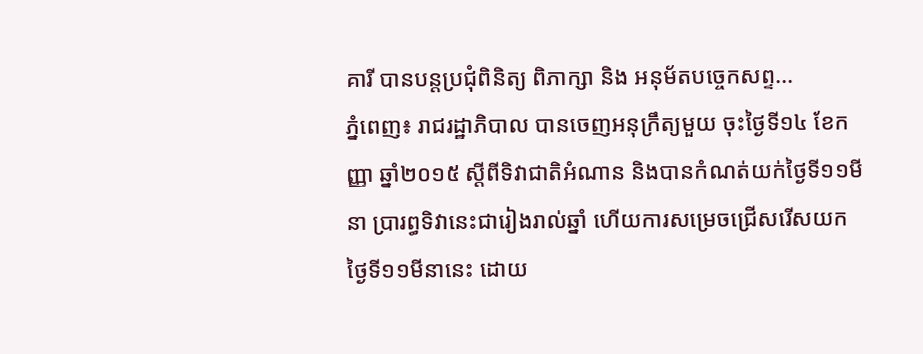គារី បានបន្តប្រជុំពិនិត្យ ពិភាក្សា និង អនុម័តបច្ចេកសព្ទ...
ភ្នំពេញ៖ រាជរដ្ឋាភិបាល បានចេញអនុក្រឹត្យមួយ ចុះថ្ងៃទី១៤ ខែកញ្ញា ឆ្នាំ២០១៥ ស្តីពីទិវាជាតិអំណាន និងបានកំណត់យក់ថ្ងៃទី១១មីនា ប្រារព្ធទិវានេះជារៀងរាល់ឆ្នាំ ហើយការសម្រេចជ្រើសរើសយកថ្ងៃទី១១មីនានេះ ដោយ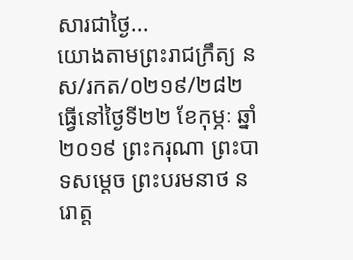សារជាថ្ងៃ...
យោងតាមព្រះរាជក្រឹត្យ នស/រកត/០២១៩/២៨២ ធ្វើនៅថ្ងៃទី២២ ខែកុម្ភៈ ឆ្នាំ២០១៩ ព្រះករុណា ព្រះបាទសម្ដេច ព្រះបរមនាថ នរោត្ត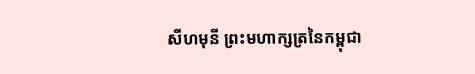សីហមុនី ព្រះមហាក្សត្រនៃកម្ពុជា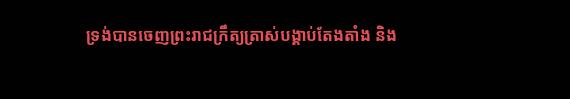ទ្រង់បានចេញព្រះរាជក្រឹត្យត្រាស់បង្គាប់តែងតាំង និង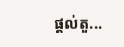ផ្ដល់តួ...